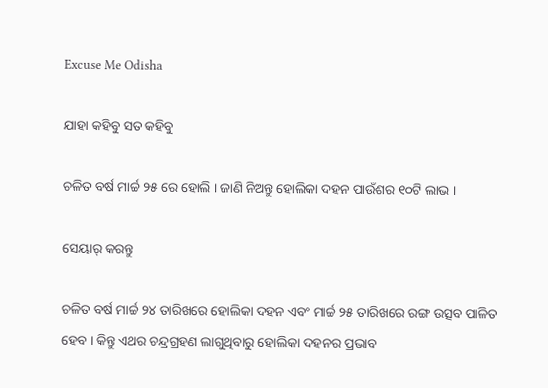Excuse Me Odisha

ଯାହା କହିବୁ ସତ କହିବୁ

ଚଳିତ ବର୍ଷ ମାର୍ଚ୍ଚ ୨୫ ରେ ହୋଲି । ଜାଣି ନିଅନ୍ତୁ ହୋଲିକା ଦହନ ପାଉଁଶର ୧୦ଟି ଲାଭ ।

ସେୟାର୍ କରନ୍ତୁ

ଚଳିତ ବର୍ଷ ମାର୍ଚ୍ଚ ୨୪ ତାରିଖରେ ହୋଲିକା ଦହନ ଏବଂ ମାର୍ଚ୍ଚ ୨୫ ତାରିଖରେ ରଙ୍ଗ ଉତ୍ସବ ପାଳିତ ହେବ । କିନ୍ତୁ ଏଥର ଚନ୍ଦ୍ରଗ୍ରହଣ ଲାଗୁଥିବାରୁ ହୋଲିକା ଦହନର ପ୍ରଭାବ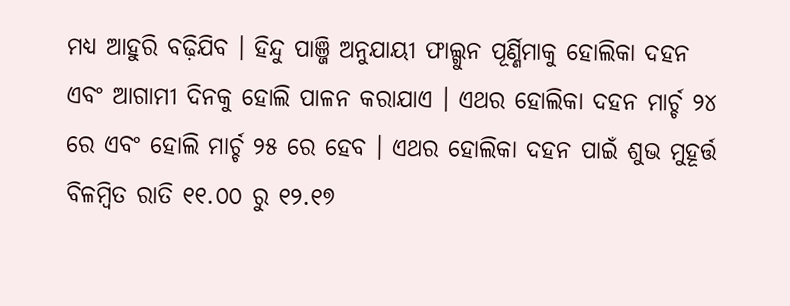ମଧ୍ୟ ଆହୁରି ବଢ଼ିଯିବ । ହିନ୍ଦୁ ପାଞ୍ଜି ଅନୁଯାୟୀ ଫାଲ୍ଗୁନ ପୂର୍ଣ୍ଣିମାକୁ ହୋଲିକା ଦହନ ଏବଂ ଆଗାମୀ ଦିନକୁ ହୋଲି ପାଳନ କରାଯାଏ । ଏଥର ହୋଲିକା ଦହନ ମାର୍ଚ୍ଚ ୨୪ ରେ ଏବଂ ହୋଲି ମାର୍ଚ୍ଚ ୨୫ ରେ ହେବ । ଏଥର ହୋଲିକା ଦହନ ପାଇଁ ଶୁଭ ମୁହୂର୍ତ୍ତ ବିଳମ୍ବିତ ରାତି ୧୧.୦୦ ରୁ ୧୨.୧୭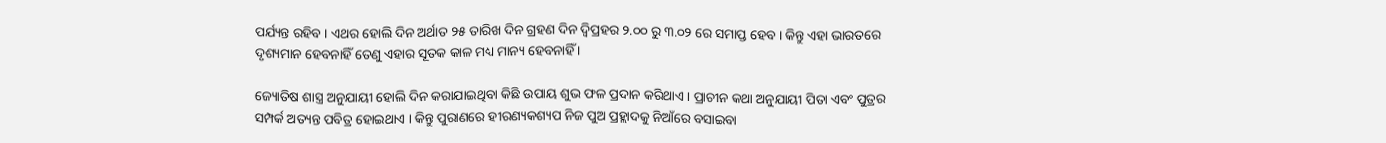ପର୍ଯ୍ୟନ୍ତ ରହିବ । ଏଥର ହୋଲି ଦିନ ଅର୍ଥାତ ୨୫ ତାରିଖ ଦିନ ଗ୍ରହଣ ଦିନ ଦ୍ୱିପ୍ରହର ୨.୦୦ ରୁ ୩.୦୨ ରେ ସମାପ୍ତ ହେବ । କିନ୍ତୁ ଏହା ଭାରତରେ ଦୃଶ୍ୟମାନ ହେବନାହିଁ ତେଣୁ ଏହାର ସୂତକ କାଳ ମଧ୍ୟ ମାନ୍ୟ ହେବନାହିଁ ।

ଜ୍ୟୋତିଷ ଶାସ୍ତ୍ର ଅନୁଯାୟୀ ହୋଲି ଦିନ କରାଯାଇଥିବା କିଛି ଉପାୟ ଶୁଭ ଫଳ ପ୍ରଦାନ କରିଥାଏ । ପ୍ରାଚୀନ କଥା ଅନୁଯାୟୀ ପିତା ଏବଂ ପୁତ୍ରର ସମ୍ପର୍କ ଅତ୍ୟନ୍ତ ପବିତ୍ର ହୋଇଥାଏ । କିନ୍ତୁ ପୁରାଣରେ ହୀରଣ୍ୟକଶ୍ୟପ ନିଜ ପୁଅ ପ୍ରହ୍ଲାଦକୁ ନିଆଁରେ ବସାଇବା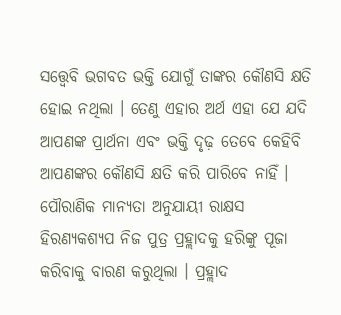ସତ୍ତ୍ୱେବି ଭଗବତ ଭକ୍ତି ଯୋଗୁଁ ତାଙ୍କର କୌଣସି କ୍ଷତି ହୋଇ ନଥିଲା । ତେଣୁ ଏହାର ଅର୍ଥ ଏହା ଯେ ଯଦି ଆପଣଙ୍କ ପ୍ରାର୍ଥନା ଏବଂ ଭକ୍ତି ଦୃଢ଼ ତେବେ କେହିବି ଆପଣଙ୍କର କୌଣସି କ୍ଷତି କରି ପାରିବେ ନାହିଁ । ପୌରାଣିକ ମାନ୍ୟତା ଅନୁଯାୟୀ ରାକ୍ଷସ ହିରଣ୍ୟକଶ୍ୟପ ନିଜ ପୁତ୍ର ପ୍ରହ୍ଲାଦକୁ ହରିଙ୍କୁ ପୂଜା କରିବାକୁ ବାରଣ କରୁଥିଲା । ପ୍ରହ୍ଲାଦ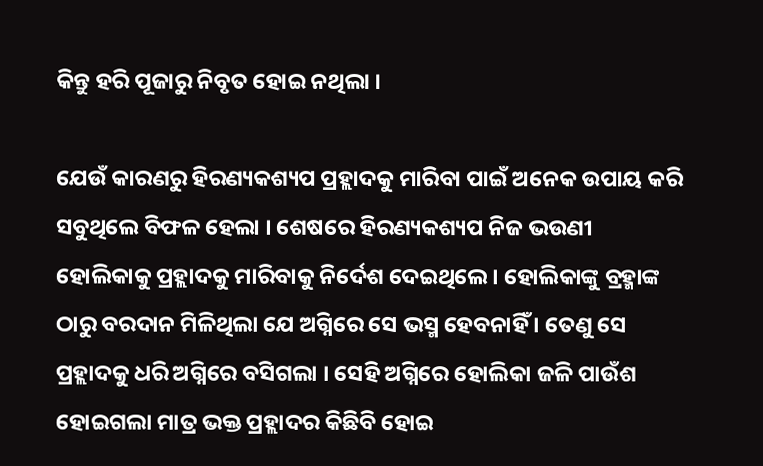କିନ୍ତୁ ହରି ପୂଜାରୁ ନିବୃତ ହୋଇ ନଥିଲା ।

ଯେଉଁ କାରଣରୁ ହିରଣ୍ୟକଶ୍ୟପ ପ୍ରହ୍ଲାଦକୁ ମାରିବା ପାଇଁ ଅନେକ ଉପାୟ କରି ସବୁଥିଲେ ବିଫଳ ହେଲା । ଶେଷରେ ହିରଣ୍ୟକଶ୍ୟପ ନିଜ ଭଉଣୀ ହୋଲିକାକୁ ପ୍ରହ୍ଲାଦକୁ ମାରିବାକୁ ନିର୍ଦେଶ ଦେଇଥିଲେ । ହୋଲିକାଙ୍କୁ ବ୍ରହ୍ମାଙ୍କ ଠାରୁ ବରଦାନ ମିଳିଥିଲା ଯେ ଅଗ୍ନିରେ ସେ ଭସ୍ମ ହେବନାହିଁ । ତେଣୁ ସେ ପ୍ରହ୍ଲାଦକୁ ଧରି ଅଗ୍ନିରେ ବସିଗଲା । ସେହି ଅଗ୍ନିରେ ହୋଲିକା ଜଳି ପାଉଁଶ ହୋଇଗଲା ମାତ୍ର ଭକ୍ତ ପ୍ରହ୍ଲାଦର କିଛିବି ହୋଇ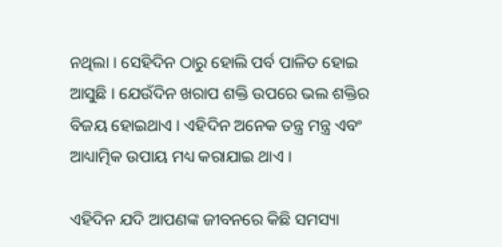ନଥିଲା । ସେହିଦିନ ଠାରୁ ହୋଲି ପର୍ବ ପାଳିତ ହୋଇ ଆସୁଛି । ଯେଉଁଦିନ ଖରାପ ଶକ୍ତି ଉପରେ ଭଲ ଶକ୍ତିର ବିଜୟ ହୋଇଥାଏ । ଏହିଦିନ ଅନେକ ତନ୍ତ୍ର ମନ୍ତ୍ର ଏବଂ ଆଧ୍ୟାତ୍ମିକ ଉପାୟ ମଧ୍ୟ କରାଯାଇ ଥାଏ ।

ଏହିଦିନ ଯଦି ଆପଣଙ୍କ ଜୀବନରେ କିଛି ସମସ୍ୟା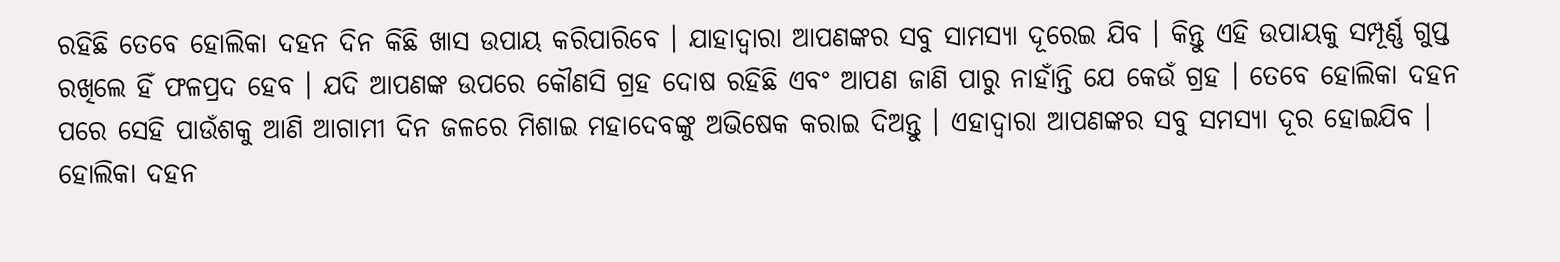ରହିଛି ତେବେ ହୋଲିକା ଦହନ ଦିନ କିଛି ଖାସ ଉପାୟ କରିପାରିବେ । ଯାହାଦ୍ୱାରା ଆପଣଙ୍କର ସବୁ ସାମସ୍ୟା ଦୂରେଇ ଯିବ । କିନ୍ତୁ ଏହି ଉପାୟକୁ ସମ୍ପୂର୍ଣ୍ଣ ଗୁପ୍ତ ରଖିଲେ ହିଁ ଫଳପ୍ରଦ ହେବ । ଯଦି ଆପଣଙ୍କ ଉପରେ କୌଣସି ଗ୍ରହ ଦୋଷ ରହିଛି ଏବଂ ଆପଣ ଜାଣି ପାରୁ ନାହାଁନ୍ତି ଯେ କେଉଁ ଗ୍ରହ । ତେବେ ହୋଲିକା ଦହନ ପରେ ସେହି ପାଉଁଶକୁ ଆଣି ଆଗାମୀ ଦିନ ଜଳରେ ମିଶାଇ ମହାଦେବଙ୍କୁ ଅଭିଷେକ କରାଇ ଦିଅନ୍ତୁ । ଏହାଦ୍ବାରା ଆପଣଙ୍କର ସବୁ ସମସ୍ୟା ଦୂର ହୋଇଯିବ । ହୋଲିକା ଦହନ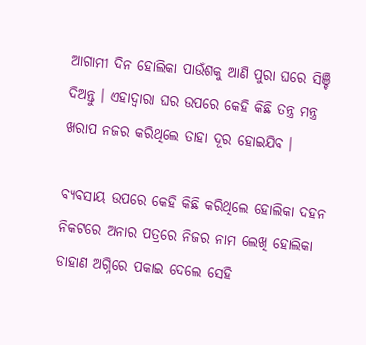ଆଗାମୀ ଦିନ ହୋଲିକା ପାଉଁଶକୁ ଆଣି ପୁରା ଘରେ ସିଞ୍ଚି ଦିଅନ୍ତୁ । ଏହାଦ୍ବାରା ଘର ଉପରେ କେହି କିଛି ତନ୍ତ୍ର ମନ୍ତ୍ର ଖରାପ ନଜର କରିଥିଲେ ତାହା ଦୂର ହୋଇଯିବ ।

ବ୍ୟବସାୟ ଉପରେ କେହି କିଛି କରିଥିଲେ ହୋଲିକା ଦହନ ନିକଟରେ ଅନାର ପତ୍ରରେ ନିଜର ନାମ ଲେଖି ହୋଲିକା ଡାହାଣ ଅଗ୍ନିରେ ପକାଇ ଦେଲେ ସେହି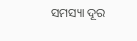ସମସ୍ୟା ଦୂର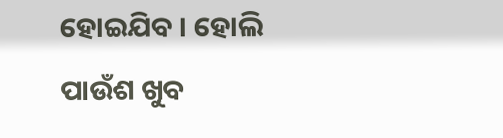ହୋଇଯିବ । ହୋଲି ପାଉଁଶ ଖୁବ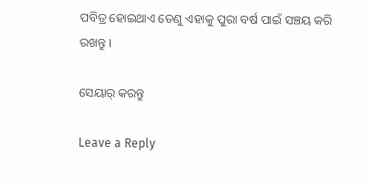ପବିତ୍ର ହୋଇଥାଏ ତେଣୁ ଏହାକୁ ପୁରା ବର୍ଷ ପାଇଁ ସଞ୍ଚୟ କରି ରଖନ୍ତୁ ।

ସେୟାର୍ କରନ୍ତୁ

Leave a Reply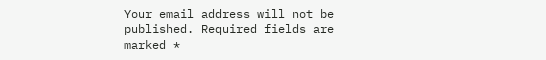Your email address will not be published. Required fields are marked *